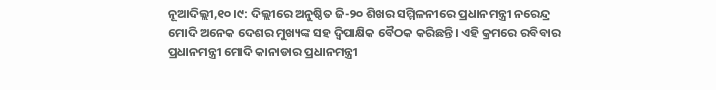ନୂଆଦିଲ୍ଲୀ,୧୦।୯: ଦିଲ୍ଲୀରେ ଅନୁଷ୍ଠିତ ଜି-୨୦ ଶିଖର ସମ୍ମିଳନୀରେ ପ୍ରଧାନମନ୍ତ୍ରୀ ନରେନ୍ଦ୍ର ମୋଦି ଅନେକ ଦେଶର ମୁଖ୍ୟଙ୍କ ସହ ଦ୍ୱିପାକ୍ଷିକ ବୈଠକ କରିଛନ୍ତି। ଏହି କ୍ରମରେ ରବିବାର ପ୍ରଧାନମନ୍ତ୍ରୀ ମୋଦି କାନାଡାର ପ୍ରଧାନମନ୍ତ୍ରୀ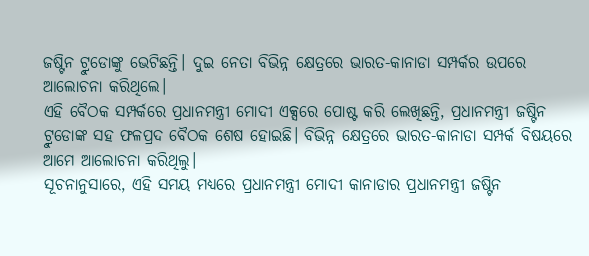ଜଷ୍ଟିନ ଟ୍ରୁଡୋଙ୍କୁ ଭେଟିଛନ୍ତି। ଦୁଇ ନେତା ବିଭିନ୍ନ କ୍ଷେତ୍ରରେ ଭାରତ-କାନାଡା ସମ୍ପର୍କର ଉପରେ ଆଲୋଚନା କରିଥିଲେ।
ଏହି ବୈଠକ ସମ୍ପର୍କରେ ପ୍ରଧାନମନ୍ତ୍ରୀ ମୋଦୀ ଏକ୍ସରେ ପୋଷ୍ଟ କରି ଲେଖିଛନ୍ତି, ପ୍ରଧାନମନ୍ତ୍ରୀ ଜଷ୍ଟିନ ଟ୍ରୁଡୋଙ୍କ ସହ ଫଳପ୍ରଦ ବୈଠକ ଶେଷ ହୋଇଛି। ବିଭିନ୍ନ କ୍ଷେତ୍ରରେ ଭାରତ-କାନାଡା ସମ୍ପର୍କ ବିଷୟରେ ଆମେ ଆଲୋଚନା କରିଥିଲୁ।
ସୂଚନାନୁସାରେ, ଏହି ସମୟ ମଧ୍ୟରେ ପ୍ରଧାନମନ୍ତ୍ରୀ ମୋଦୀ କାନାଡାର ପ୍ରଧାନମନ୍ତ୍ରୀ ଜଷ୍ଟିନ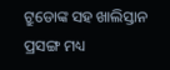ଟ୍ରୁଡୋଙ୍କ ସହ ଖାଲିସ୍ତାନ ପ୍ରସଙ୍ଗ ମଧ୍ୟ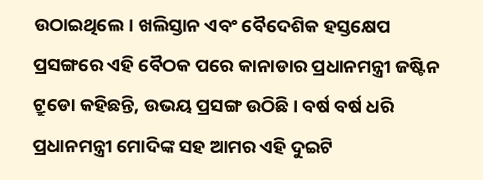ଉଠାଇଥିଲେ। ଖଲିସ୍ତାନ ଏବଂ ବୈଦେଶିକ ହସ୍ତକ୍ଷେପ ପ୍ରସଙ୍ଗରେ ଏହି ବୈଠକ ପରେ କାନାଡାର ପ୍ରଧାନମନ୍ତ୍ରୀ ଜଷ୍ଟିନ ଟ୍ରୁଡୋ କହିଛନ୍ତି, ଉଭୟ ପ୍ରସଙ୍ଗ ଉଠିଛି। ବର୍ଷ ବର୍ଷ ଧରି ପ୍ରଧାନମନ୍ତ୍ରୀ ମୋଦିଙ୍କ ସହ ଆମର ଏହି ଦୁଇଟି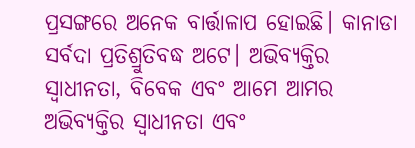ପ୍ରସଙ୍ଗରେ ଅନେକ ବାର୍ତ୍ତାଳାପ ହୋଇଛି। କାନାଡା ସର୍ବଦା ପ୍ରତିଶ୍ରୁତିବଦ୍ଧ ଅଟେ। ଅଭିବ୍ୟକ୍ତିର ସ୍ବାଧୀନତା, ବିବେକ ଏବଂ ଆମେ ଆମର ଅଭିବ୍ୟକ୍ତିର ସ୍ବାଧୀନତା ଏବଂ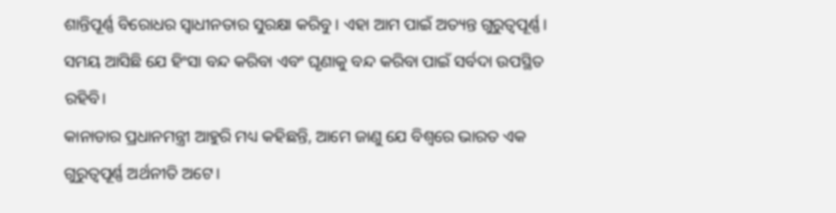ଶାନ୍ତିପୂର୍ଣ୍ଣ ବିରୋଧର ସ୍ବାଧୀନତାର ସୁରକ୍ଷା କରିବୁ । ଏହା ଆମ ପାଇଁ ଅତ୍ୟନ୍ତ ଗୁରୁତ୍ୱପୂର୍ଣ୍ଣ। ସମୟ ଆସିଛି ଯେ ହିଂସା ବନ୍ଦ କରିବା ଏବଂ ଘୃଣାକୁ ବନ୍ଦ କରିବା ପାଇଁ ସର୍ବଦା ଉପସ୍ଥିତ ରହିବି।
କାନାଡାର ପ୍ରଧାନମନ୍ତ୍ରୀ ଆହୁରି ମଧ୍ୟ କହିଛନ୍ତି, ଆମେ ଜାଣୁ ଯେ ବିଶ୍ୱରେ ଭାରତ ଏକ ଗୁରୁତ୍ୱପୂର୍ଣ୍ଣ ଅର୍ଥନୀତି ଅଟେ।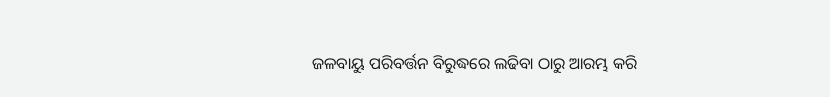ଜଳବାୟୁ ପରିବର୍ତ୍ତନ ବିରୁଦ୍ଧରେ ଲଢିବା ଠାରୁ ଆରମ୍ଭ କରି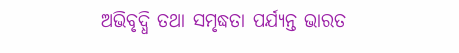ଅଭିବୃଦ୍ଧି ତଥା ସମୃଦ୍ଧତା ପର୍ଯ୍ୟନ୍ତ ଭାରତ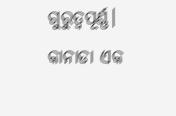ଗୁରୁତ୍ୱପୂର୍ଣ୍ଣ। କାନାଡା ଏକ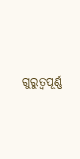ଗୁରୁତ୍ୱପୂର୍ଣ୍ଣ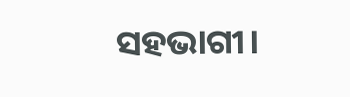ସହଭାଗୀ।